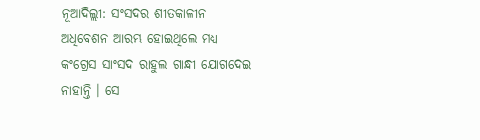ନୂଆଦିଲ୍ଲୀ: ସଂସଦର ଶୀତକାଳୀନ ଅଧିବେଶନ ଆରମ୍ଭ ହୋଇଥିଲେ ମଧ୍ୟ କଂଗ୍ରେସ ସାଂସଦ ରାହୁଲ ଗାନ୍ଧୀ ଯୋଗଦେଇ ନାହାନ୍ତି । ସେ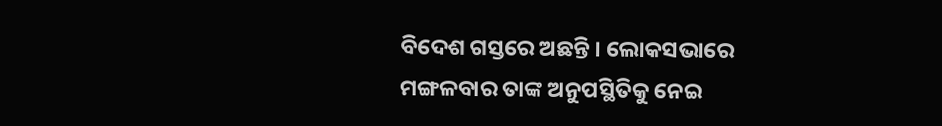ବିଦେଶ ଗସ୍ତରେ ଅଛନ୍ତି । ଲୋକସଭାରେ ମଙ୍ଗଳବାର ତାଙ୍କ ଅନୁପସ୍ଥିତିକୁ ନେଇ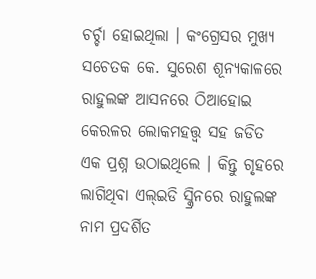ଚର୍ଚ୍ଚା ହୋଇଥିଲା । କଂଗ୍ରେସର ମୁଖ୍ୟ ସଚେତକ କେ. ସୁରେଶ ଶୂନ୍ୟକାଳରେ ରାହୁଲଙ୍କ ଆସନରେ ଠିଆହୋଇ କେରଳର ଲୋକମହତ୍ତ୍ୱ ସହ ଜଡିତ ଏକ ପ୍ରଶ୍ନ ଉଠାଇଥିଲେ । କିନ୍ତୁ ଗୃହରେ ଲାଗିଥିବା ଏଲ୍ଇଡି ସ୍କ୍ରିନରେ ରାହୁଲଙ୍କ ନାମ ପ୍ରଦର୍ଶିତ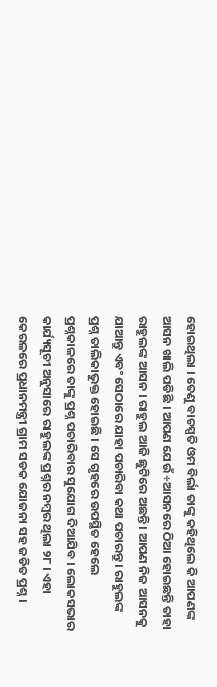ହୋଇଥିଲା । ତେଣୁ ବାଚସ୍ପତି ଓମ ବିର୍ଲା ତାଙ୍କୁ କହିଥିଲେ କି ଆପଣଙ୍କ ଆସନ ଖାଲି ପଡିଛି । ଆପଣ ଯେଉଁ ÷ଆସନରେ ଠିଆ ହୋଇଛନ୍ତି ତାହା ରାହୁଲଙ୍କ ଆସନ । ରାହୁଲ ଆଜି ଛୁଟିରେ ଅଛନ୍ତି । ଆପଣ ନିଜ ଆସନକୁ ଯାଆନ୍ତୁ ଏବଂ ସେଠାରେ ଯାହା ପଚାରିବା କଥା ପଚାରନ୍ତୁ । ରାହୁଲଙ୍କ ପ୍ରଶ୍ନ ତାଲିକାଭୁକ୍ତ ହୋଇଛି । ସେ ଗୃହରେ ଉପସ୍ଥିତ ହେଲେ ପ୍ରଶ୍ନକାଳରେ ତାଙ୍କୁ ପ୍ରଶ୍ନ ପଚାରିବାର ସୁଯୋଗ ଦିଆଯିବ । ଲୋକସଭାର କାର୍ଯ୍ୟସୂଚୀ ଅନୁସାରେ ରାହୁଲଙ୍କ ପ୍ରଶ୍ନର ନମ୍ବର ଥିଲା ୨୮ । ଏହା କେରଳରେ ପ୍ରଧାନମନ୍ତ୍ରୀ ଗ୍ରାମ ସଡକ ଯୋଜନା ସହ ଜଡିତ ପ୍ରଶ୍ନ ।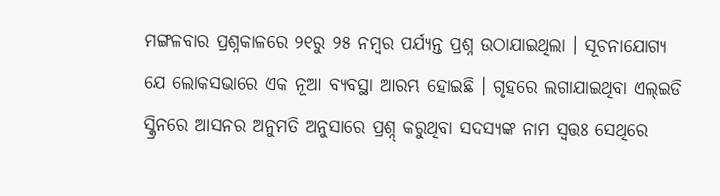ମଙ୍ଗଳବାର ପ୍ରଶ୍ନକାଳରେ ୨୧ରୁ ୨୫ ନମ୍ବର ପର୍ଯ୍ୟନ୍ତ ପ୍ରଶ୍ନ ଉଠାଯାଇଥିଲା । ସୂଚନାଯୋଗ୍ୟ ଯେ ଲୋକସଭାରେ ଏକ ନୂଆ ବ୍ୟବସ୍ଥା ଆରମ୍ଭ ହୋଇଛି । ଗୃହରେ ଲଗାଯାଇଥିବା ଏଲ୍ଇଡି ସ୍କ୍ରିନରେ ଆସନର ଅନୁମତି ଅନୁସାରେ ପ୍ରଶ୍ନ୍ କରୁଥିବା ସଦସ୍ୟଙ୍କ ନାମ ସ୍ୱତ୍ତଃ ସେଥିରେ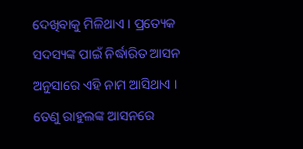ଦେଖିବାକୁ ମିଳିଥାଏ । ପ୍ରତ୍ୟେକ ସଦସ୍ୟଙ୍କ ପାଇଁ ନିର୍ଦ୍ଧାରିତ ଆସନ ଅନୁସାରେ ଏହି ନାମ ଆସିଥାଏ । ତେଣୁ ରାହୁଲଙ୍କ ଆସନରେ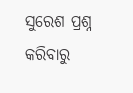ସୁରେଶ ପ୍ରଶ୍ନ କରିବାରୁ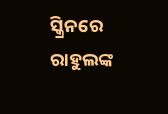ସ୍କ୍ରିନରେ ରାହୁଲଙ୍କ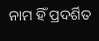ନାମ ହିଁ ପ୍ରଦର୍ଶିତ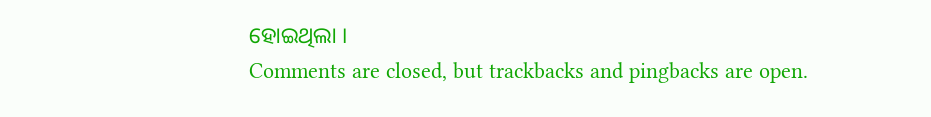ହୋଇଥିଲା ।
Comments are closed, but trackbacks and pingbacks are open.